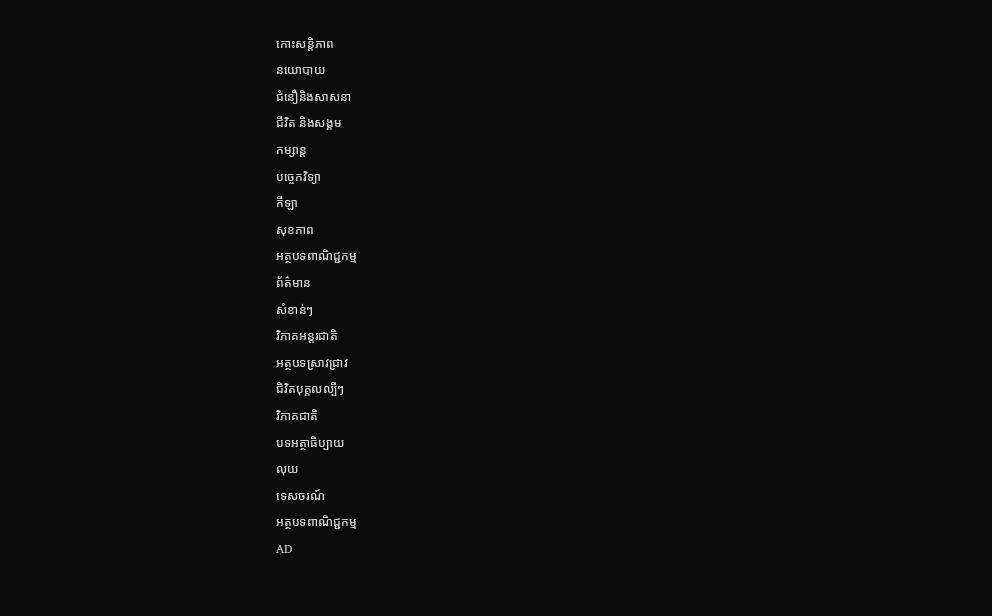កោះសន្តិភាព
នយោបាយ
ជំនឿនិងសាសនា
ជីវិត និងសង្គម
កម្សាន្ត
បច្ចេកវិទ្យា
កីឡា
សុខភាព
អត្ថបទពាណិជ្ជកម្ម
ព័ត៌មាន
សំខាន់ៗ
វិភាគអន្តរជាតិ
អត្ថបទស្រាវជ្រាវ
ជិវិតបុគ្គលល្បីៗ
វិភាគជាតិ
បទអត្ថាធិប្បាយ
លុយ
ទេសចរណ៍
អត្ថបទពាណិជ្ជកម្ម
AD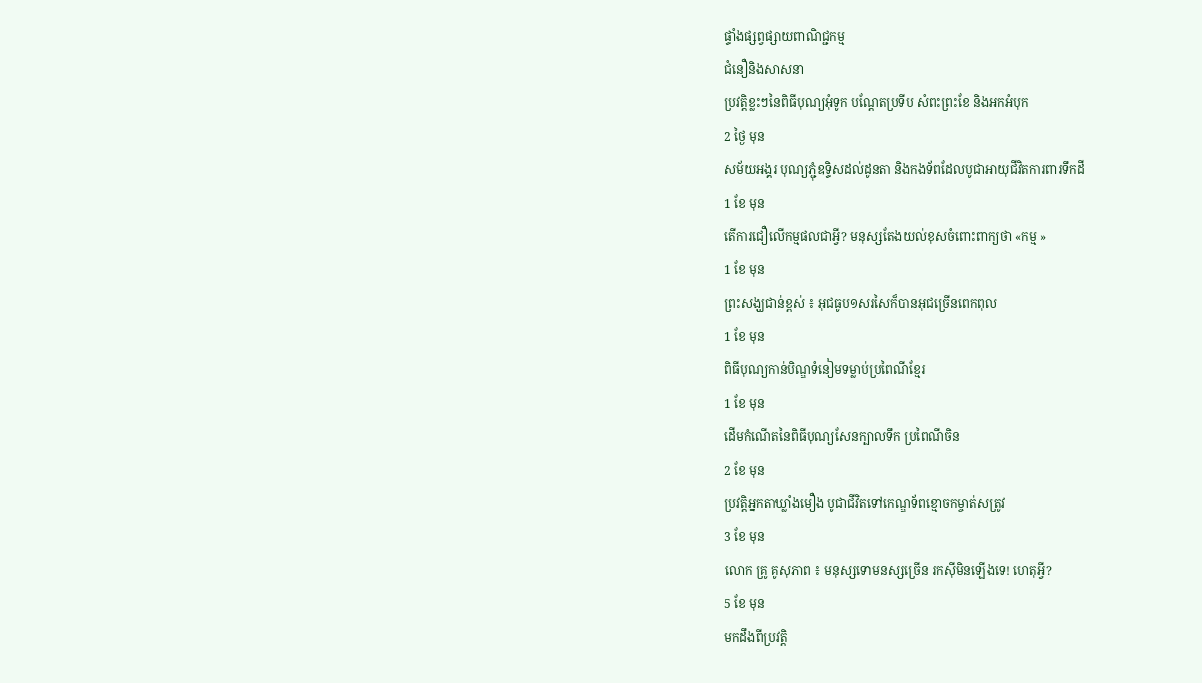ផ្ទាំងផ្សព្វផ្សាយពាណិជ្ជកម្ម
ជំនឿនិងសាសនា
ប្រវត្តិខ្លះៗនៃពិធីបុណ្យអុំទូក បណ្តែតប្រទីប សំពះព្រះខែ និងអកអំបុក
2 ថ្ងៃ មុន
សម័យអង្គរ បុណ្យភ្ជុំឧទ្ទិសដល់ដូនតា និងកងទ័ពដែលបូជាអាយុជីវិតការពារទឹកដី
1 ខែ មុន
តើការជឿលើកម្មផលជាអ្វី? មនុស្សតែងយល់ខុសចំពោះពាក្យថា «កម្ម »
1 ខែ មុន
ព្រះសង្ឃជាន់ខ្ពស់ ៖ អុជធូប១សរសៃក៏បានអុជច្រើនពេកពុល
1 ខែ មុន
ពិធីបុណ្យកាន់បិណ្ឌទំនៀមទម្លាប់ប្រពៃណីខ្មែរ
1 ខែ មុន
ដើមកំណើតនៃពិធីបុណ្យសែនក្បាលទឹក ប្រពៃណីចិន
2 ខែ មុន
ប្រវត្តិអ្នកតាឃ្លាំងមឿង បូជាជីវិតទៅកេណ្ឌទ័ពខ្មោចកម្ចាត់សត្រូវ
3 ខែ មុន
លោក គ្រូ គូសុភាព ៖ មនុស្សទោមនស្សច្រើន រកស៊ីមិនឡើងទេ! ហេតុអ្វី?
5 ខែ មុន
មកដឹងពីប្រវត្តិ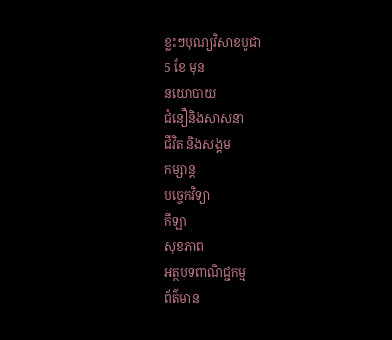ខ្លះៗបុណ្យវិសាខបូជា
5 ខែ មុន
នយោបាយ
ជំនឿនិងសាសនា
ជីវិត និងសង្គម
កម្សាន្ត
បច្ចេកវិទ្យា
កីឡា
សុខភាព
អត្ថបទពាណិជ្ជកម្ម
ព័ត៌មាន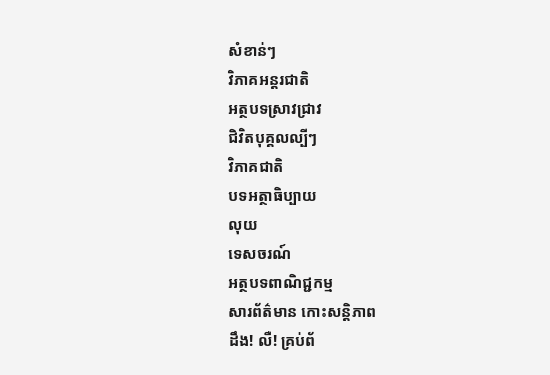សំខាន់ៗ
វិភាគអន្តរជាតិ
អត្ថបទស្រាវជ្រាវ
ជិវិតបុគ្គលល្បីៗ
វិភាគជាតិ
បទអត្ថាធិប្បាយ
លុយ
ទេសចរណ៍
អត្ថបទពាណិជ្ជកម្ម
សារព័ត៌មាន កោះសន្តិភាព
ដឹង! លឺ! គ្រប់ព័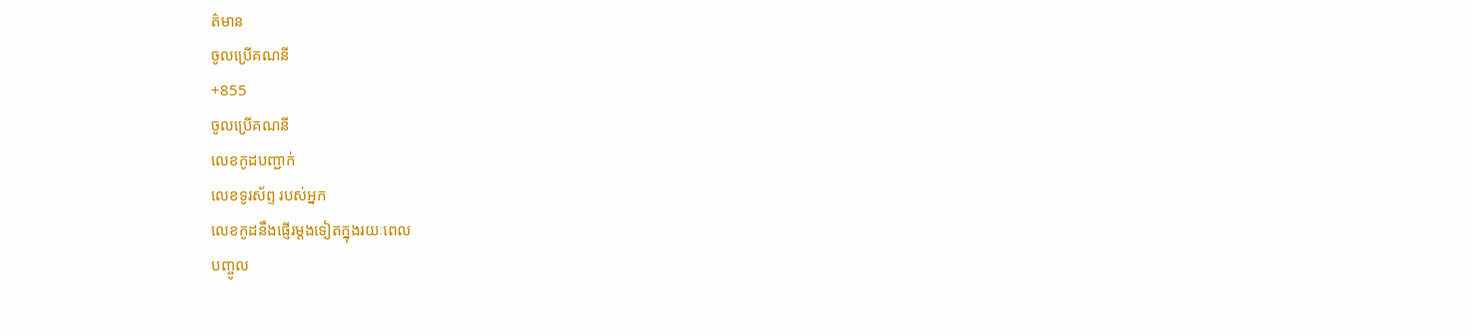ត៌មាន
ចូលប្រើគណនី
+855
ចូលប្រើគណនី
លេខកូដបញ្ជាក់
លេខទូរស័ព្ទ របស់អ្នក
លេខកូដនឹងផ្ញើរម្តងទៀតក្នុងរយៈពេល
បញ្ចូល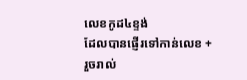លេខកូដ៤ខ្ទង់
ដែលបានផ្ញើរទៅកាន់លេខ +
រួចរាល់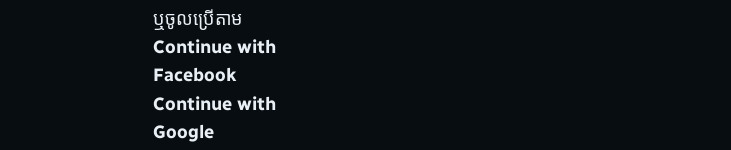ឬចូលប្រើតាម
Continue with
Facebook
Continue with
Google